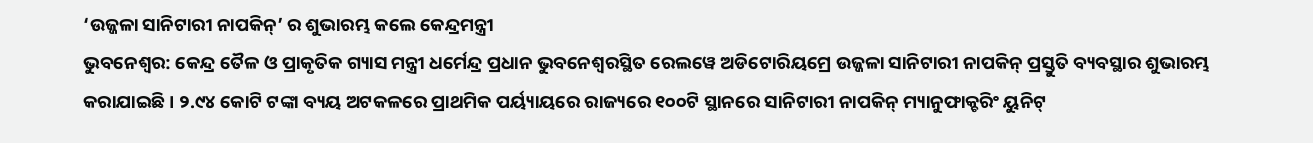‘ଉଜ୍ଜଳା ସାନିଟାରୀ ନାପକିନ୍’ ର ଶୁଭାରମ୍ଭ କଲେ କେନ୍ଦ୍ରମନ୍ତ୍ରୀ
ଭୁବନେଶ୍ୱର: କେନ୍ଦ୍ର ତୈଳ ଓ ପ୍ରାକୃତିକ ଗ୍ୟାସ ମନ୍ତ୍ରୀ ଧର୍ମେନ୍ଦ୍ର ପ୍ରଧାନ ଭୁବନେଶ୍ବରସ୍ଥିତ ରେଲୱେ ଅଡିଟୋରିୟମ୍ରେ ଉଜ୍ଜଳା ସାନିଟାରୀ ନାପକିନ୍ ପ୍ରସ୍ତୁତି ବ୍ୟବସ୍ଥାର ଶୁଭାରମ୍ଭ କରାଯାଇଛି । ୨.୯୪ କୋଟି ଟଙ୍କା ବ୍ୟୟ ଅଟକଳରେ ପ୍ରାଥମିକ ପର୍ୟ୍ୟାୟରେ ରାଜ୍ୟରେ ୧୦୦ଟି ସ୍ଥାନରେ ସାନିଟାରୀ ନାପକିନ୍ ମ୍ୟାନୁଫାକ୍ଚରିଂ ୟୁନିଟ୍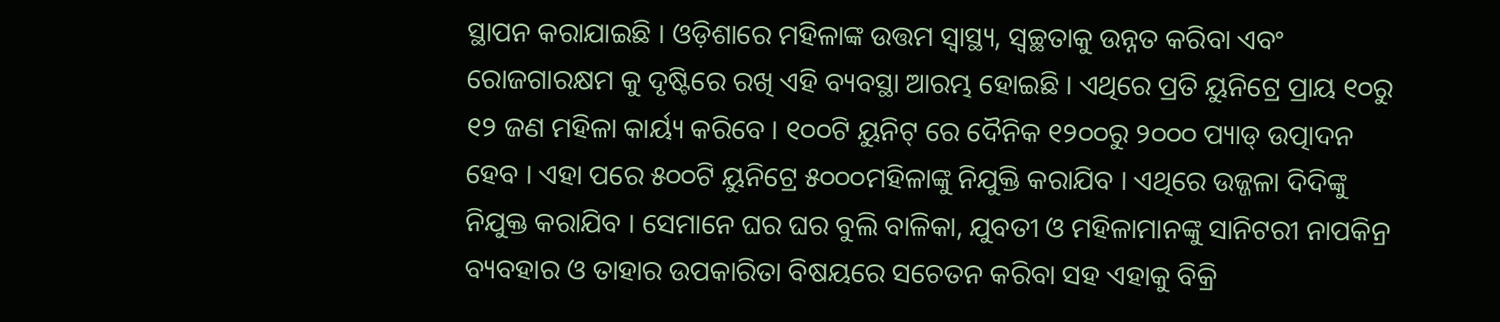ସ୍ଥାପନ କରାଯାଇଛି । ଓଡ଼ିଶାରେ ମହିଳାଙ୍କ ଉତ୍ତମ ସ୍ୱାସ୍ଥ୍ୟ, ସ୍ୱଚ୍ଛତାକୁ ଉନ୍ନତ କରିବା ଏବଂ ରୋଜଗାରକ୍ଷମ କୁ ଦୃଷ୍ଟିରେ ରଖି ଏହି ବ୍ୟବସ୍ଥା ଆରମ୍ଭ ହୋଇଛି । ଏଥିରେ ପ୍ରତି ୟୁନିଟ୍ରେ ପ୍ରାୟ ୧୦ରୁ ୧୨ ଜଣ ମହିଳା କାର୍ୟ୍ୟ କରିବେ । ୧୦୦ଟି ୟୁନିଟ୍ ରେ ଦୈନିକ ୧୨୦୦ରୁ ୨୦୦୦ ପ୍ୟାଡ୍ ଉତ୍ପାଦନ ହେବ । ଏହା ପରେ ୫୦୦ଟି ୟୁନିଟ୍ରେ ୫୦୦୦ମହିଳାଙ୍କୁ ନିଯୁକ୍ତି କରାଯିବ । ଏଥିରେ ଉଜ୍ଜଳା ଦିଦିଙ୍କୁ ନିଯୁକ୍ତ କରାଯିବ । ସେମାନେ ଘର ଘର ବୁଲି ବାଳିକା, ଯୁବତୀ ଓ ମହିଳାମାନଙ୍କୁ ସାନିଟରୀ ନାପକିନ୍ର ବ୍ୟବହାର ଓ ତାହାର ଉପକାରିତା ବିଷୟରେ ସଚେତନ କରିବା ସହ ଏହାକୁ ବିକ୍ରି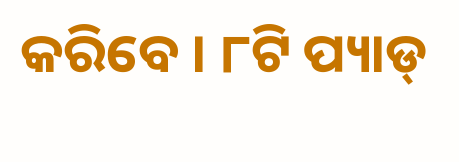କରିବେ । ୮ଟି ପ୍ୟାଡ୍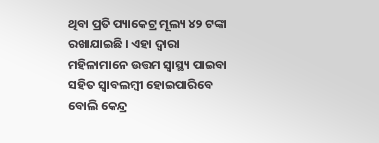ଥିବା ପ୍ରତି ପ୍ୟାକେଟ୍ର ମୂଲ୍ୟ ୪୨ ଟଙ୍କା ରଖାଯାଇଛି । ଏହା ଦ୍ୱାରା ମହିଳାମାନେ ଉତ୍ତମ ସ୍ୱାସ୍ଥ୍ୟ ପାଇବା ସହିତ ସ୍ୱାବଲମ୍ବୀ ହୋଇପାରିବେ ବୋଲି କେନ୍ଦ୍ର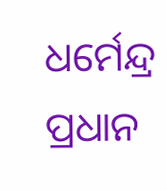ଧର୍ମେନ୍ଦ୍ର ପ୍ରଧାନ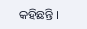କହିଛନ୍ତି ।